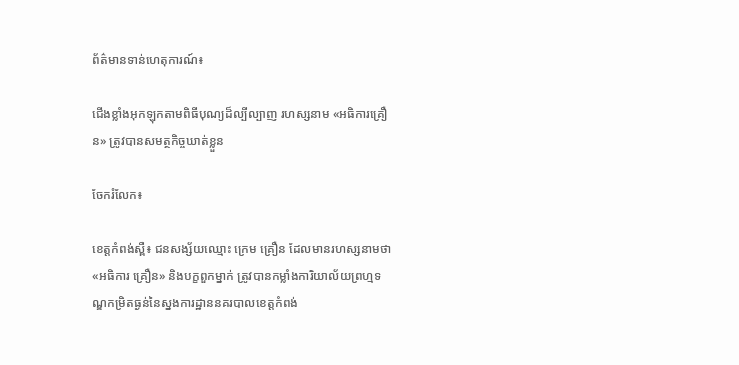ព័ត៌មានទាន់ហេតុការណ៍៖

ជើងខ្លាំងអុកឡុកតាមពិធីបុណ្យដ៏ល្បីល្បាញ រហស្សនាម «អធិការគ្រឿន» ត្រូវបានសមត្ថកិច្ចឃាត់ខ្លួន

ចែករំលែក៖

ខេត្តកំពង់ស្ពឺ៖ ជនសង្ស័យឈ្មោះ ក្រេម គ្រឿន ដែលមានរហស្សនាមថា «អធិការ គ្រឿន» និងបក្ខពួកម្នាក់ ត្រូវបានកម្លាំងការិយាល័យព្រហ្មទណ្ឌកម្រិតធ្ងន់នៃស្នងការដ្ឋាននគរបាលខេត្តកំពង់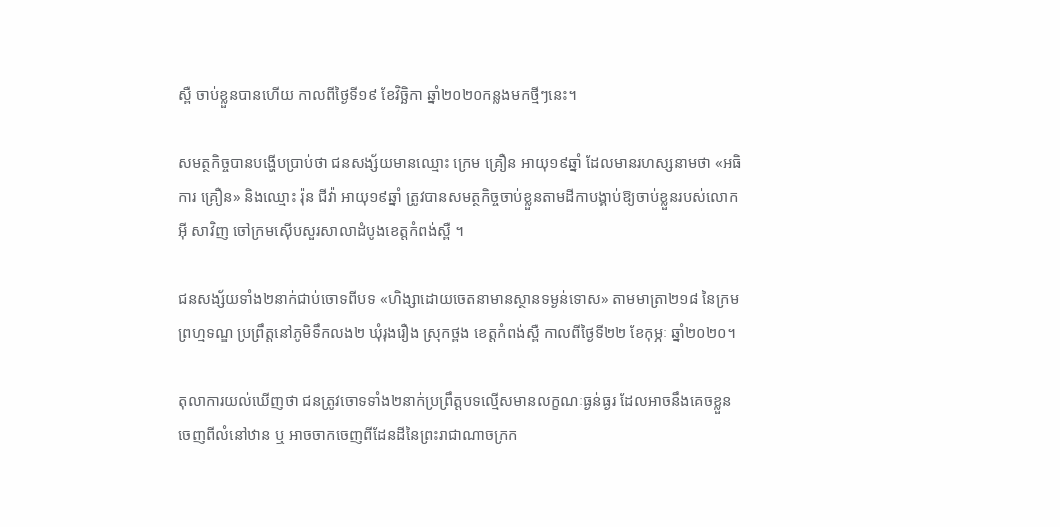ស្ពឺ ចាប់ខ្លួនបានហើយ កាលពីថ្ងៃទី១៩ ខែវិច្ឆិកា ឆ្នាំ២០២០កន្លងមកថ្មីៗនេះ។

សមត្ថកិច្ចបានបង្ហើបប្រាប់ថា ជនសង្ស័យមានឈ្មោះ ក្រេម គ្រឿន អាយុ១៩ឆ្នាំ ដែលមានរហស្សនាមថា «អធិការ គ្រឿន» និងឈ្មោះ រ៉ុន ជីវ៉ា អាយុ១៩ឆ្នាំ ត្រូវបានសមត្ថកិច្ចចាប់ខ្លួនតាមដីកាបង្គាប់ឱ្យចាប់ខ្លួនរបស់លោក អុី សាវិញ ចៅក្រមស៊ើបសួរសាលាដំបូងខេត្តកំពង់ស្ពឺ ។

ជនសង្ស័យទាំង២នាក់ជាប់ចោទពីបទ «ហិង្សាដោយចេតនាមានស្ថានទម្ងន់ទោស» តាមមាត្រា២១៨ នៃក្រមព្រហ្មទណ្ឌ ប្រព្រឹត្តនៅភូមិទឹកលង២ ឃុំរុងរឿង ស្រុកថ្ពង ខេត្តកំពង់ស្ពឺ កាលពីថ្ងៃទី២២ ខែកុម្ភៈ ឆ្នាំ២០២០។

តុលាការយល់ឃើញថា ជនត្រូវចោទទាំង២នាក់ប្រព្រឹត្តបទល្មើសមានលក្ខណៈធ្ងន់ធ្ងរ ដែលអាចនឹងគេចខ្លួនចេញពីលំនៅឋាន ឬ អាចចាកចេញពីដែនដីនៃព្រះរាជាណាចក្រក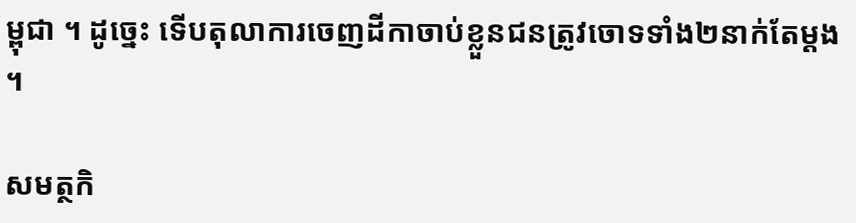ម្ពុជា ។ ដូច្នេះ ទើបតុលាការចេញដីកាចាប់ខ្លួនជនត្រូវចោទទាំង២នាក់តែម្តង ។

សមត្ថកិ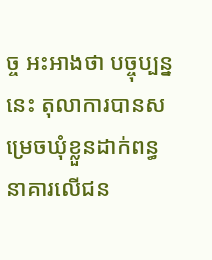ច្ច អះអាងថា បច្ចុប្បន្ន នេះ តុលាការបានសម្រេចឃុំខ្លួនដាក់ពន្ធនាគារលើជន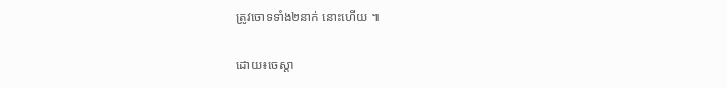ត្រូវចោទទាំង២នាក់ នោះហើយ ៕

ដោយ៖ចេស្តា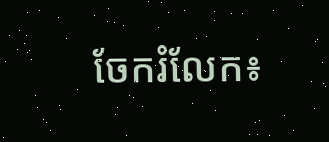ចែករំលែក៖